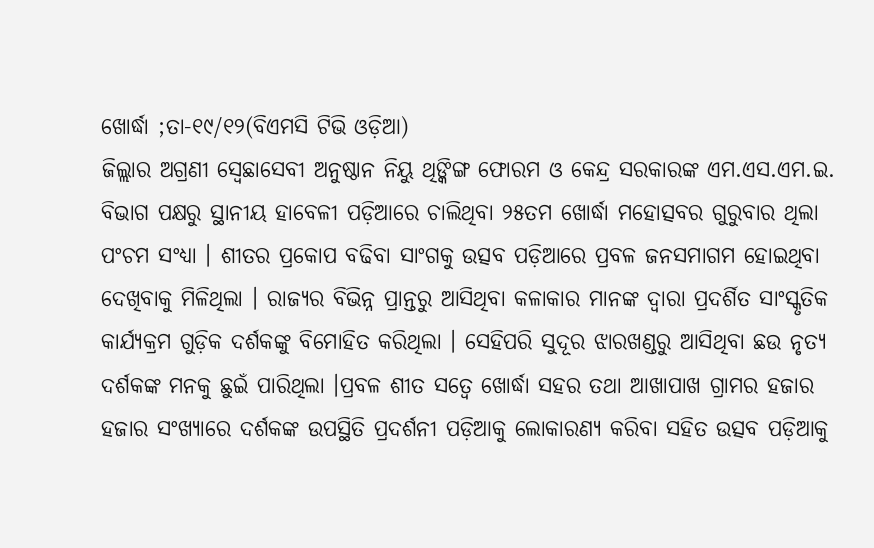ଖୋର୍ଦ୍ଧା ;ତା-୧୯/୧୨(ବିଏମସି ଟିଭି ଓଡ଼ିଆ)
ଜିଲ୍ଲାର ଅଗ୍ରଣୀ ସ୍ୱେଛାସେବୀ ଅନୁଷ୍ଠାନ ନିୟୁ ଥିଙ୍କିଙ୍ଗ ଫୋରମ ଓ କେନ୍ଦ୍ର ସରକାରଙ୍କ ଏମ.ଏସ.ଏମ.ଇ. ବିଭାଗ ପକ୍ଷରୁ ସ୍ଥାନୀୟ ହାବେଳୀ ପଡ଼ିଆରେ ଚାଲିଥିବା ୨୫ତମ ଖୋର୍ଦ୍ଧା ମହୋତ୍ସବର ଗୁରୁବାର ଥିଲା ପଂଚମ ସଂଧ୍ୟା । ଶୀତର ପ୍ରକୋପ ବଢିବା ସାଂଗକୁ ଉତ୍ସବ ପଡ଼ିଆରେ ପ୍ରବଳ ଜନସମାଗମ ହୋଇଥିବା ଦେଖିବାକୁ ମିଳିଥିଲା । ରାଜ୍ୟର ବିଭିନ୍ନ ପ୍ରାନ୍ତରୁ ଆସିଥିବା କଳାକାର ମାନଙ୍କ ଦ୍ୱାରା ପ୍ରଦର୍ଶିତ ସାଂସ୍କୃତିକ କାର୍ଯ୍ୟକ୍ରମ ଗୁଡ଼ିକ ଦର୍ଶକଙ୍କୁ ବିମୋହିତ କରିଥିଲା । ସେହିପରି ସୁଦୂର ଝାରଖଣ୍ଡରୁ ଆସିଥିବା ଛଉ ନୃତ୍ୟ ଦର୍ଶକଙ୍କ ମନକୁ ଛୁଇଁ ପାରିଥିଲା ।ପ୍ରବଳ ଶୀତ ସତ୍ୱେ ଖୋର୍ଦ୍ଧା ସହର ତଥା ଆଖାପାଖ ଗ୍ରାମର ହଜାର ହଜାର ସଂଖ୍ୟାରେ ଦର୍ଶକଙ୍କ ଉପସ୍ଥିତି ପ୍ରଦର୍ଶନୀ ପଡ଼ିଆକୁ ଲୋକାରଣ୍ୟ କରିବା ସହିତ ଉତ୍ସବ ପଡ଼ିଆକୁ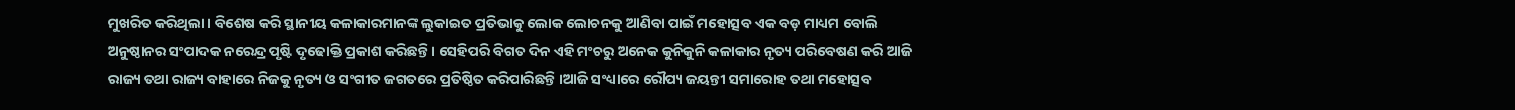ମୁଖରିତ କରିଥିଲା । ବିଶେଷ କରି ସ୍ଥାନୀୟ କଳାକାରମାନଙ୍କ ଲୁକାଇତ ପ୍ରତିଭାକୁ ଲୋକ ଲୋଚନକୁ ଆଣିବା ପାଇଁ ମହୋତ୍ସବ ଏକ ବଡ଼ ମାଧ୍ୟମ ବୋଲି ଅନୁଷ୍ଠାନର ସଂପାଦକ ନରେନ୍ଦ୍ର ପୃଷ୍ଟି ଦୃଢୋକ୍ତି ପ୍ରକାଶ କରିଛନ୍ତି । ସେହିପରି ବିଗତ ଦିନ ଏହି ମଂଚରୁ ଅନେକ କୁନିକୁନି କଳାକାର ନୃତ୍ୟ ପରିବେଷଣ କରି ଆଜି ରାଜ୍ୟ ତଥା ରାଜ୍ୟ ବାହାରେ ନିଜକୁ ନୃତ୍ୟ ଓ ସଂଗୀତ ଜଗତରେ ପ୍ରତିଷ୍ଠିତ କରିପାରିଛନ୍ତି ।ଆଜି ସଂଧ୍ୟାରେ ରୌପ୍ୟ ଜୟନ୍ତୀ ସମାରୋହ ତଥା ମହୋତ୍ସବ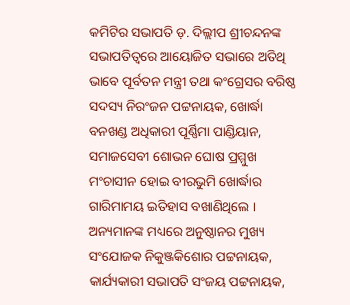କମିଟିର ସଭାପତି ଡ଼. ଦିଲ୍ଲୀପ ଶ୍ରୀଚନ୍ଦନଙ୍କ ସଭାପତିତ୍ୱରେ ଆୟୋଜିତ ସଭାରେ ଅତିଥି ଭାବେ ପୂର୍ବତନ ମନ୍ତ୍ରୀ ତଥା କଂଗ୍ରେସର ବରିଷ୍ଠ ସଦସ୍ୟ ନିରଂଜନ ପଟ୍ଟନାୟକ, ଖୋର୍ଦ୍ଧା ବନଖଣ୍ଡ ଅଧିକାରୀ ପୂର୍ଣ୍ଣିମା ପାଣ୍ଡିୟାନ, ସମାଜସେବୀ ଶୋଭନ ଘୋଷ ପ୍ରମ୍ମୁଖ ମଂଚାସୀନ ହୋଇ ବୀରଭୁମି ଖୋର୍ଦ୍ଧାର ଗାରିମାମୟ ଇତିହାସ ବଖାଣିଥିଲେ । ଅନ୍ୟମାନଙ୍କ ମଧ୍ୟରେ ଅନୁଷ୍ଠାନର ମୁଖ୍ୟ ସଂଯୋଜକ ନିକୁଞ୍ଜକିଶୋର ପଟ୍ଟନାୟକ, କାର୍ଯ୍ୟକାରୀ ସଭାପତି ସଂଜୟ ପଟ୍ଟନାୟକ,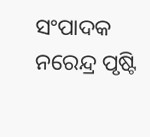ସଂପାଦକ ନରେନ୍ଦ୍ର ପୃଷ୍ଟି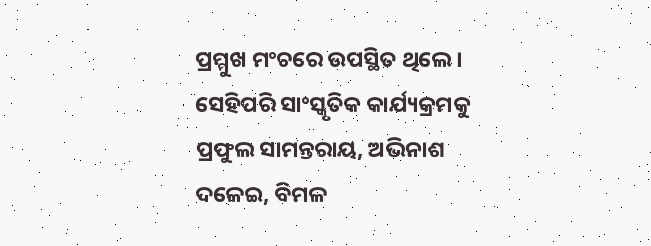ପ୍ରମ୍ମୁଖ ମଂଚରେ ଉପସ୍ଥିତ ଥିଲେ । ସେହିପରି ସାଂସ୍କୃତିକ କାର୍ଯ୍ୟକ୍ରମକୁ ପ୍ରଫୁଲ ସାମନ୍ତରାୟ, ଅଭିନାଶ ଦଳେଇ, ବିମଳ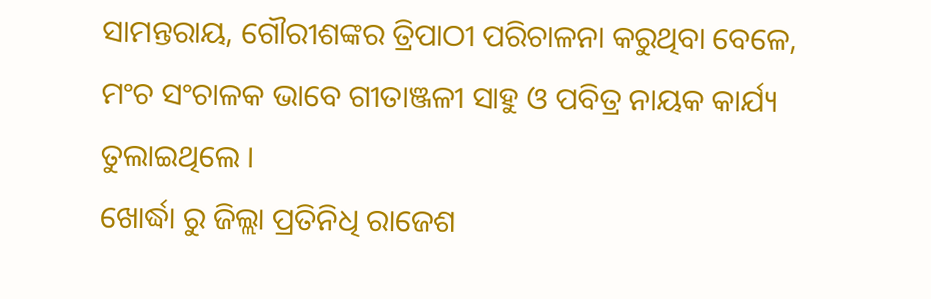ସାମନ୍ତରାୟ, ଗୌରୀଶଙ୍କର ତ୍ରିପାଠୀ ପରିଚାଳନା କରୁଥିବା ବେଳେ, ମଂଚ ସଂଚାଳକ ଭାବେ ଗୀତାଞ୍ଜଳୀ ସାହୁ ଓ ପବିତ୍ର ନାୟକ କାର୍ଯ୍ୟ ତୁଲାଇଥିଲେ ।
ଖୋର୍ଦ୍ଧା ରୁ ଜିଲ୍ଲା ପ୍ରତିନିଧି ରାଜେଶ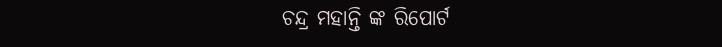ଚନ୍ଦ୍ର ମହାନ୍ତି ଙ୍କ ରିପୋର୍ଟ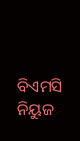ବିଏମସି ନିୟୁଜ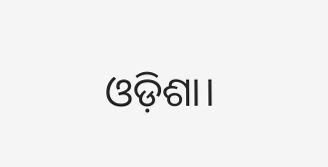ଓଡ଼ିଶା।